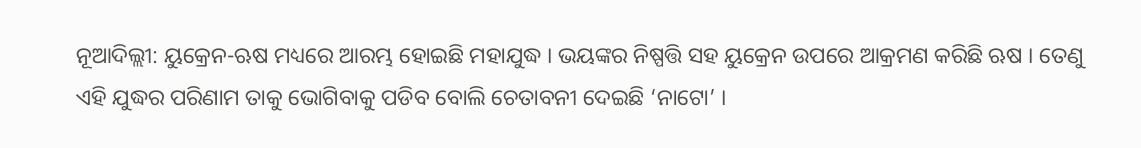ନୂଆଦିଲ୍ଲୀ: ୟୁକ୍ରେନ-ଋଷ ମଧ୍ୟରେ ଆରମ୍ଭ ହୋଇଛି ମହାଯୁଦ୍ଧ । ଭୟଙ୍କର ନିଷ୍ପତ୍ତି ସହ ୟୁକ୍ରେନ ଉପରେ ଆକ୍ରମଣ କରିଛି ଋଷ । ତେଣୁ ଏହି ଯୁଦ୍ଧର ପରିଣାମ ତାକୁ ଭୋଗିବାକୁ ପଡିବ ବୋଲି ଚେତାବନୀ ଦେଇଛି ‘ନାଟୋ’ ।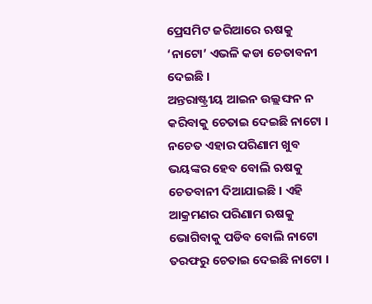ପ୍ରେସମିଟ ଜରିଆରେ ଋଷକୁ ‘ନାଟୋ’ ଏଭଳି କଡା ଚେତାବନୀ ଦେଇଛି ।
ଅନ୍ତରାଷ୍ଟ୍ରୀୟ ଆଇନ ଉଲ୍ଲଙ୍ଘନ ନ କରିବାକୁ ଚେତାଇ ଦେଇଛି ନାଟୋ । ନଚେତ ଏହାର ପରିଣାମ ଖୁବ ଭୟଙ୍କର ହେବ ବୋଲି ଋଷକୁ ଚେତବାନୀ ଦିଆଯାଇଛି । ଏହି ଆକ୍ରମଣର ପରିଣାମ ଋଷକୁ ଭୋଗିବାକୁ ପଡିବ ବୋଲି ନାଟୋ ତରଫରୁ ଚେତାଇ ଦେଇଛି ନାଟୋ ।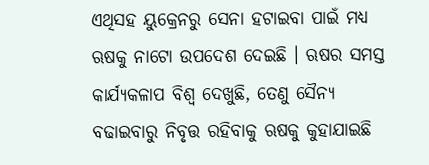ଏଥିସହ ୟୁକ୍ରେନରୁ ସେନା ହଟାଇବା ପାଇଁ ମଧ୍ୟ ଋଷକୁ ନାଟୋ ଉପଦେଶ ଦେଇଛି । ଋଷର ସମସ୍ତ କାର୍ଯ୍ୟକଳାପ ବିଶ୍ୱ ଦେଖୁଛି, ତେଣୁ ସୈନ୍ୟ ବଢାଇବାରୁ ନିବୃତ୍ତ ରହିବାକୁ ଋଷକୁ କୁହାଯାଇଛି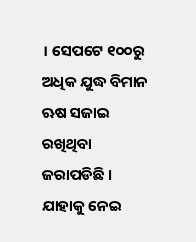। ସେପଟେ ୧୦୦ରୁ ଅଧିକ ଯୁଦ୍ଧ ବିମାନ ଋଷ ସଜାଇ ରଖିଥିବା ଜରାପଡିଛି । ଯାହାକୁ ନେଇ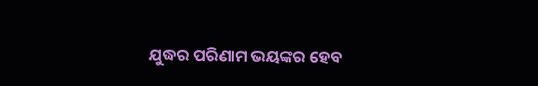ଯୁଦ୍ଧର ପରିଣାମ ଭୟଙ୍କର ହେବ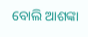ବୋଲି ଆଶଙ୍କା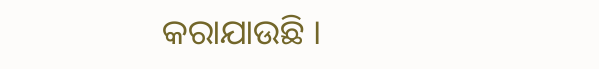କରାଯାଉଛି ।